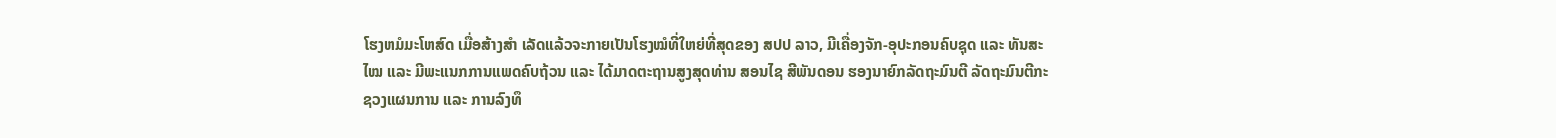ໂຮງຫມໍມະໂຫສົດ ເມື່ອສ້າງສຳ ເລັດແລ້ວຈະກາຍເປັນໂຮງໝໍທີ່ໃຫຍ່ທີ່ສຸດຂອງ ສປປ ລາວ, ມີເຄື່ອງຈັກ-ອຸປະກອນຄົບຊຸດ ແລະ ທັນສະໄໝ ແລະ ມີພະແນກການແພດຄົບຖ້ວນ ແລະ ໄດ້ມາດຕະຖານສູງສຸດທ່ານ ສອນໄຊ ສີພັນດອນ ຮອງນາຍົກລັດຖະມົນຕີ ລັດຖະມົນຕີກະຊວງແຜນການ ແລະ ການລົງທຶ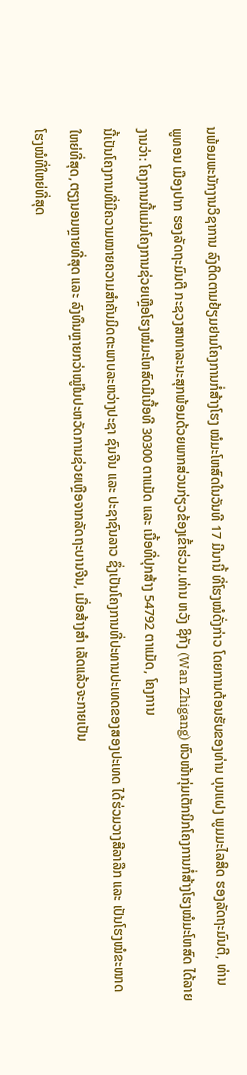ນພ້ອມພະນັກງານວິຊາການ ລົງຕິດຕາມຢ້ຽມຢາມໂຄງການກໍ່ສ້າງໂຮງ ໝໍມະໂຫສົດໃນວັນທີ 17 ມີນານີ້ ທີ່ໂຮງໝໍດັ່ງກ່າວ ໂດຍການຕ້ອນຮັບຂອງທ່ານ ບຸນແຝງ ພູມມະໄລສິດ ຮອງລັດຖະມົນຕີ, ທ່ານ
ພູທອນ ເມືອງປາກ ຮອງລັດຖະມົນຕີ ກະຊວງສາທາລະນະສຸກພ້ອມດ້ວຍພາກສ່ວນກ່ຽວຂ້ອງເຂົ້າຮ່ວມ.ທ່ານ ຫວັງ ຊິກັງ (Wan Zhigang) ຫົວໜ້າກຸ່ມເຕັກນິກໂຄງການກໍ່ສ້າງໂຮງໝໍມະໂຫສົດ ໄດ້ລາຍງານວ່າ: ໂຄງການນີ້ແມ່ນໂຄງການຊ່ວຍເຫຼືອໂຮງໝໍມະໂຫສົດມີເນື້ອທີ 30300 ຕາແມັດ ແລະ ເນື້ອທີ່ປຸກສ້າງ 54792 ຕາແມັດ, ໂຄງການ
ນີ້ເປັນໂຄງການທີ່ມີຄວາມໝາຍຄວາມສຳຄັນມິດຕະພາບລະຫວ່າງປະຊາ ຊົນຈີນ ແລະ ປະຊາຊົນລາວ ຊຶ່ງເປັນໂຄງການທີ່ປະທານປະເທດຂອງສອງປະເທດ ໄດ້ຮ່ວມວາງສີລາລືກ ແລະ ເປັນໂຮງໝໍຂະໜາດໃຫຍ່ທີ່ສຸດ,ຕຽງນອນຫຼາຍທີ່ສຸດ ແລະ ລົງທຶນຫຼາຍກວ່າໝູ່ໃນປະຫວັດການຊ່ວຍເຫຼືອຈາກລັດຖະບານຈີນ, ເມື່ອສ້າງສຳ ເລັດແລ້ວຈະກາຍເປັນ
ໂຮງໝໍທີ່ໃຫຍ່ທີ່ສຸດ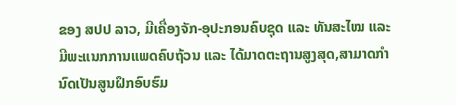ຂອງ ສປປ ລາວ, ມີເຄື່ອງຈັກ-ອຸປະກອນຄົບຊຸດ ແລະ ທັນສະໄໝ ແລະ ມີພະແນກການແພດຄົບຖ້ວນ ແລະ ໄດ້ມາດຕະຖານສູງສຸດ,ສາມາດກຳນົດເປັນສູນຝຶກອົບຮົມ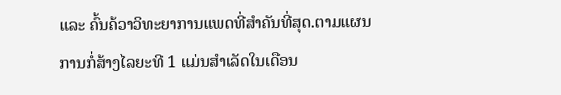ແລະ ຄົ້ນຄ້ວາວິທະຍາການແພດທີ່ສຳຄັນທີ່ສຸດ.ຕາມແຜນການກໍ່ສ້າງໄລຍະທີ 1 ແມ່ນສຳເລັດໃນເດືອນ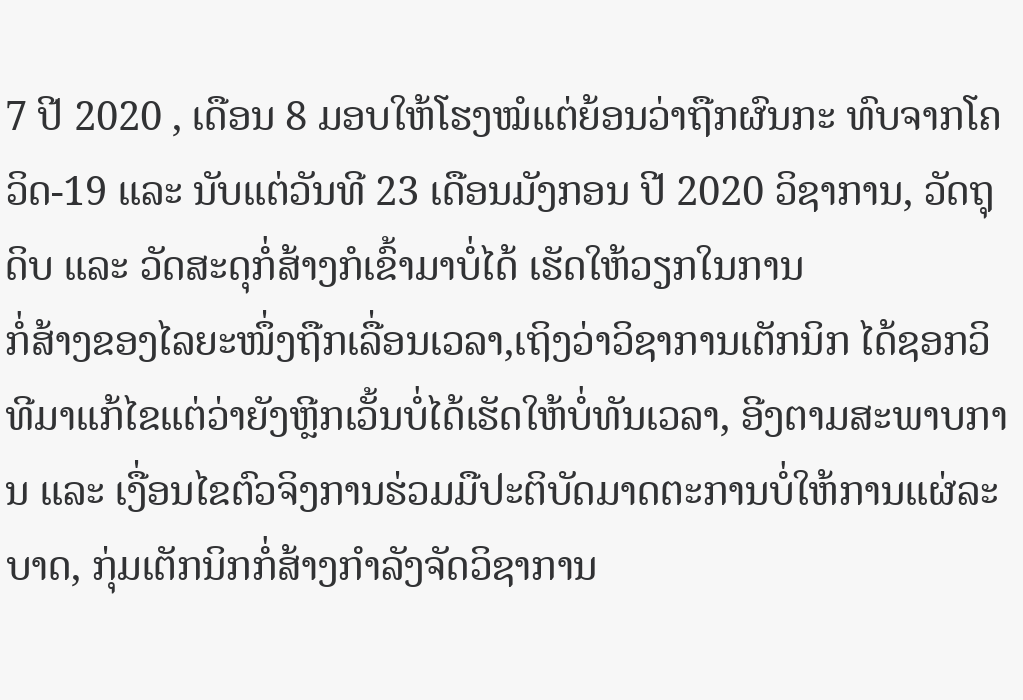7 ປີ 2020 , ເດືອນ 8 ມອບໃຫ້ໂຮງໝໍແຕ່ຍ້ອນວ່າຖືກຜົນກະ ທົບຈາກໂຄວິດ-19 ແລະ ນັບແຕ່ວັນທີ 23 ເດືອນມັງກອນ ປີ 2020 ວິຊາການ, ວັດຖຸດິບ ແລະ ວັດສະດຸກໍ່ສ້າງກໍເຂົ້າມາບໍ່ໄດ້ ເຮັດໃຫ້ວຽກໃນການ
ກໍ່ສ້າງຂອງໄລຍະໜຶ່ງຖືກເລື່ອນເວລາ,ເຖິງວ່າວິຊາການເຕັກນິກ ໄດ້ຊອກວິທີມາແກ້ໄຂແຕ່ວ່າຍັງຫຼີກເວັ້ນບໍ່ໄດ້ເຮັດໃຫ້ບໍ່ທັນເວລາ, ອີງຕາມສະພາບການ ແລະ ເງື່ອນໄຂຕົວຈິງການຮ່ວມມືປະຕິບັດມາດຕະການບໍ່ໃຫ້ການແຜ່ລະບາດ, ກຸ່ມເຕັກນິກກໍ່ສ້າງກຳລັງຈັດວິຊາການ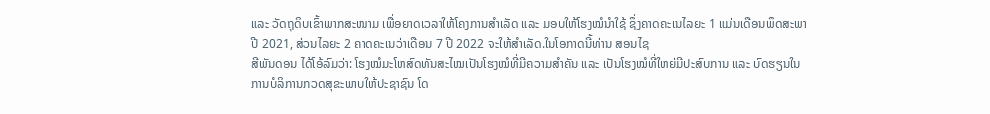ແລະ ວັດຖຸດິບເຂົ້າພາກສະໜາມ ເພື່ອຍາດເວລາໃຫ້ໂຄງການສຳເລັດ ແລະ ມອບໃຫ້ໂຮງໝໍນຳໃຊ້ ຊຶ່ງຄາດຄະເນໄລຍະ 1 ແມ່ນເດືອນພຶດສະພາ ປີ 2021, ສ່ວນໄລຍະ 2 ຄາດຄະເນວ່າເດືອນ 7 ປີ 2022 ຈະໃຫ້ສຳເລັດ.ໃນໂອກາດນີ້ທ່ານ ສອນໄຊ
ສີພັນດອນ ໄດ້ໂອ້ລົມວ່າ: ໂຮງໝໍມະໂຫສົດທັນສະໄໝເປັນໂຮງໝໍທີ່ມີຄວາມສຳຄັນ ແລະ ເປັນໂຮງໝໍທີ່ໃຫຍ່ມີປະສົບການ ແລະ ບົດຮຽນໃນການບໍລິການກວດສຸຂະພາບໃຫ້ປະຊາຊົນ ໂດ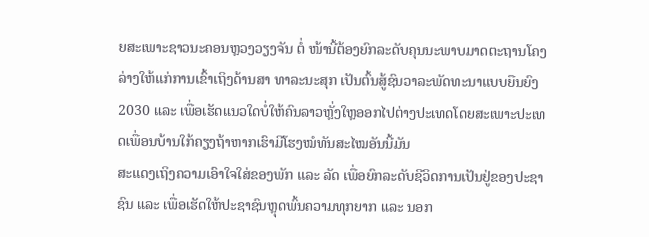ຍສະເພາະຊາວນະຄອນຫຼວງວຽງຈັນ ຕໍ່ ໜ້ານີ້ຕ້ອງຍົກລະດັບຄຸນນະພາບມາດຕະຖານໂຄງລ່າງໃຫ້ແກ່ການເຂົ້າເຖິງດ້ານສາ ທາລະນະສຸກ ເປັນຕົ້ນສູ້ຊົນວາລະພັດທະນາແບບຍືນຍົງ 2030 ແລະ ເພື່ອເຮັດແນວໃດບໍ່ໃຫ້ຄົນລາວຫຼັ່ງໃຫຼອອກໄປຕ່າງປະເທດໂດຍສະເພາະປະເທດເພື່ອນບ້ານໃກ້ຄຽງຖ້າຫາກເຮົາມີໂຮງໝໍທັນສະໄໝອັນນີ້ມັນ
ສະແດງເຖິງຄວາມເອົາໃຈໃສ່ຂອງພັກ ແລະ ລັດ ເພື່ອຍົກລະດັບຊີວິດການເປັນຢູ່ຂອງປະຊາຊົນ ແລະ ເພື່ອເຮັດໃຫ້ປະຊາຊົນຫຼຸດພົ້ນຄວາມທຸກຍາກ ແລະ ນອກ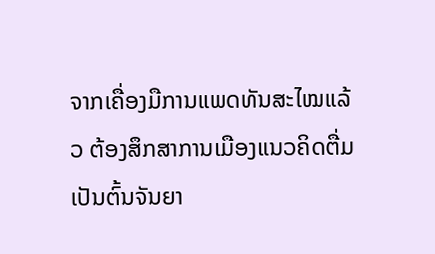ຈາກເຄື່ອງມືການແພດທັນສະໄໝແລ້ວ ຕ້ອງສຶກສາການເມືອງແນວຄິດຕື່ມເປັນຕົ້ນຈັນຍາ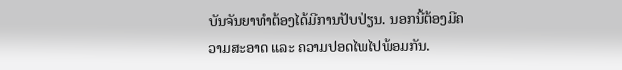ບັນຈັນຍາທຳຕ້ອງໄດ້ມີການປັບປ່ຽນ. ນອກນີ້ຕ້ອງມີຄວາມສະອາດ ແລະ ຄວາມປອດໄພໄປພ້ອມກັນ.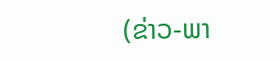(ຂ່າວ-ພາ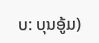ບ: ບຸນອູ້ມ)